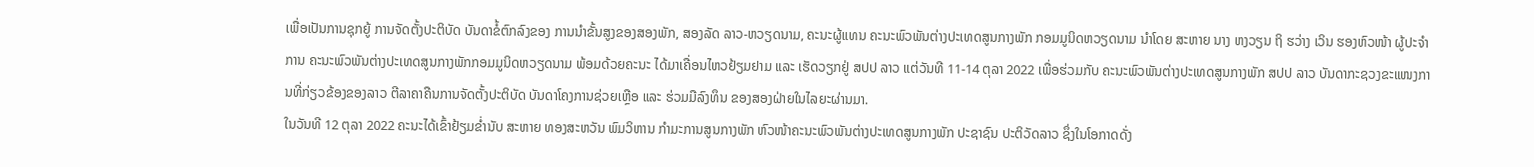ເພື່ອເປັນການຊຸກຍູ້ ການຈັດຕັ້ງປະຕິບັດ ບັນດາຂໍ້ຕົກລົງຂອງ ການນຳຂັ້ນສູງຂອງສອງພັກ, ສອງລັດ ລາວ-ຫວຽດນາມ, ຄະນະຜູ້ແທນ ຄະນະພົວພັນຕ່າງປະເທດສູນກາງພັກ ກອມມູນິດຫວຽດນາມ ນຳໂດຍ ສະຫາຍ ນາງ ຫງວຽນ ຖິ ຮວ່າງ ເວິນ ຮອງຫົວໜ້າ ຜູ້ປະຈຳການ ຄະນະພົວພັນຕ່າງປະເທດສູນກາງພັກກອມມູນິດຫວຽດນາມ ພ້ອມດ້ວຍຄະນະ ໄດ້ມາເຄື່ອນໄຫວຢ້ຽມຢາມ ແລະ ເຮັດວຽກຢູ່ ສປປ ລາວ ແຕ່ວັນທີ 11-14 ຕຸລາ 2022 ເພື່ອຮ່ວມກັບ ຄະນະພົວພັນຕ່າງປະເທດສູນກາງພັກ ສປປ ລາວ ບັນດາກະຊວງຂະແໜງການທີ່ກ່ຽວຂ້ອງຂອງລາວ ຕີລາຄາຄືນການຈັດຕັ້ງປະຕິບັດ ບັນດາໂຄງການຊ່ວຍເຫຼືອ ແລະ ຮ່ວມມືລົງທຶນ ຂອງສອງຝ່າຍໃນໄລຍະຜ່ານມາ.
ໃນວັນທີ 12 ຕຸລາ 2022 ຄະນະໄດ້ເຂົ້າຢ້ຽມຂ່ຳນັບ ສະຫາຍ ທອງສະຫວັນ ພົມວິຫານ ກຳມະການສູນກາງພັກ ຫົວໜ້າຄະນະພົວພັນຕ່າງປະເທດສູນກາງພັກ ປະຊາຊົນ ປະຕິວັດລາວ ຊຶ່ງໃນໂອກາດດັ່ງ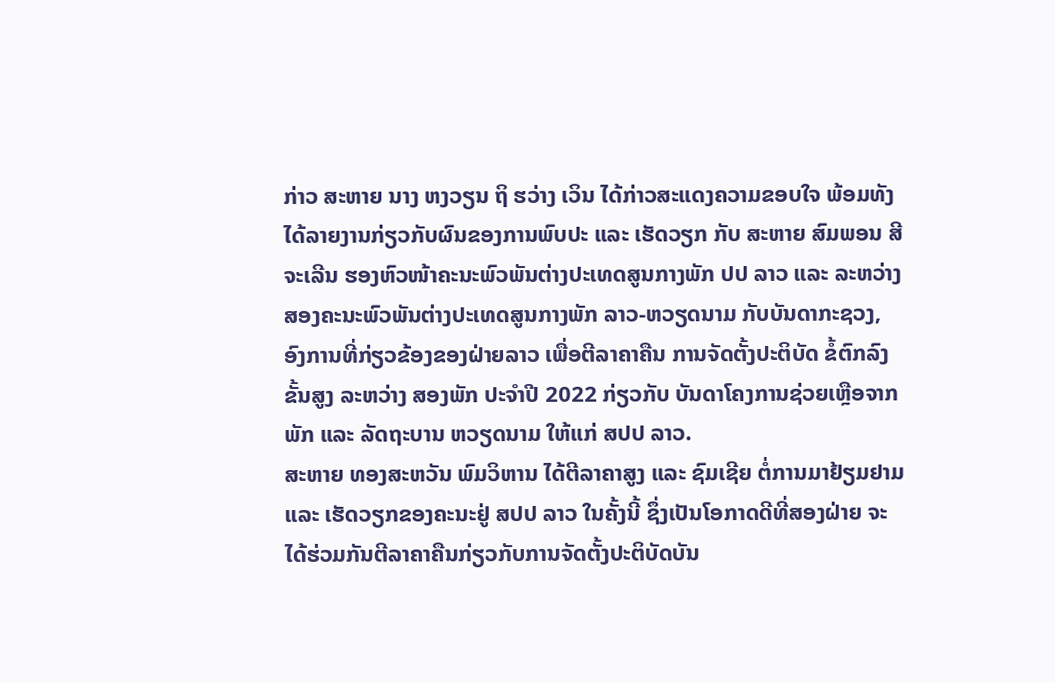ກ່າວ ສະຫາຍ ນາງ ຫງວຽນ ຖິ ຮວ່າງ ເວິນ ໄດ້ກ່າວສະແດງຄວາມຂອບໃຈ ພ້ອມທັງໄດ້ລາຍງານກ່ຽວກັບຜົນຂອງການພົບປະ ແລະ ເຮັດວຽກ ກັບ ສະຫາຍ ສົມພອນ ສີຈະເລີນ ຮອງຫົວໜ້າຄະນະພົວພັນຕ່າງປະເທດສູນກາງພັກ ປປ ລາວ ແລະ ລະຫວ່າງ ສອງຄະນະພົວພັນຕ່າງປະເທດສູນກາງພັກ ລາວ-ຫວຽດນາມ ກັບບັນດາກະຊວງ, ອົງການທີ່ກ່ຽວຂ້ອງຂອງຝ່າຍລາວ ເພື່ອຕີລາຄາຄືນ ການຈັດຕັ້ງປະຕິບັດ ຂໍ້ຕົກລົງຂັ້ນສູງ ລະຫວ່າງ ສອງພັກ ປະຈຳປີ 2022 ກ່ຽວກັບ ບັນດາໂຄງການຊ່ວຍເຫຼືອຈາກ ພັກ ແລະ ລັດຖະບານ ຫວຽດນາມ ໃຫ້ແກ່ ສປປ ລາວ.
ສະຫາຍ ທອງສະຫວັນ ພົມວິຫານ ໄດ້ຕີລາຄາສູງ ແລະ ຊົມເຊີຍ ຕໍ່ການມາຢ້ຽມຢາມ ແລະ ເຮັດວຽກຂອງຄະນະຢູ່ ສປປ ລາວ ໃນຄັ້ງນີ້ ຊຶ່ງເປັນໂອກາດດີທີ່ສອງຝ່າຍ ຈະໄດ້ຮ່ວມກັນຕີລາຄາຄືນກ່ຽວກັບການຈັດຕັ້ງປະຕິບັດບັນ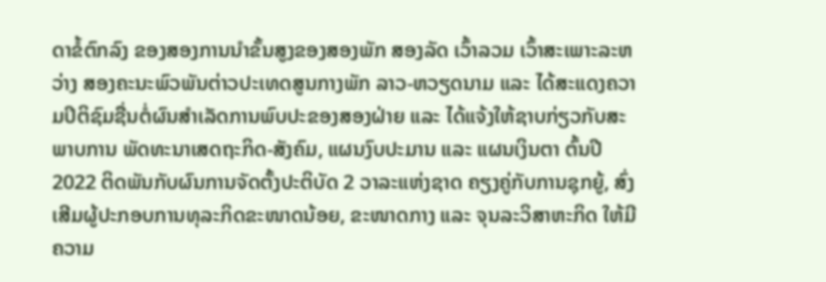ດາຂໍ້ຕົກລົງ ຂອງສອງການນຳຂັ້ນສູງຂອງສອງພັກ ສອງລັດ ເວົ້າລວມ ເວົ້າສະເພາະລະຫວ່າງ ສອງຄະນະພົວພັນຕ່າວປະເທດສູນກາງພັກ ລາວ-ຫວຽດນາມ ແລະ ໄດ້ສະແດງຄວາມປິຕິຊົມຊື່ນຕໍ່ຜົນສຳເລັດການພົບປະຂອງສອງຝ່າຍ ແລະ ໄດ້ແຈ້ງໃຫ້ຊາບກ່ຽວກັບສະພາບການ ພັດທະນາເສດຖະກິດ-ສັງຄົມ, ແຜນງົບປະມານ ແລະ ແຜນເງິນຕາ ຕົ້ນປີ 2022 ຕິດພັນກັບຜົນການຈັດຕັ້ງປະຕິບັດ 2 ວາລະແຫ່ງຊາດ ຄຽງຄູ່ກັບການຊຸກຍູ້, ສົ່ງເສີມຜູ້ປະກອບການທຸລະກິດຂະໜາດນ້ອຍ, ຂະໜາດກາງ ແລະ ຈຸນລະວິສາຫະກິດ ໃຫ້ມີຄວາມ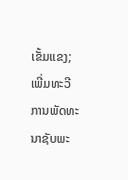ເຂັ້ມແຂງ; ເພີ່ມທະວີການພັດທະນາຊັບພະ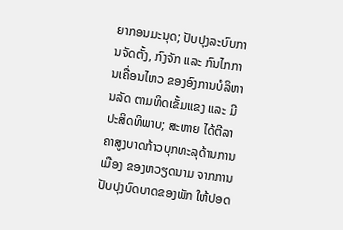ຍາກອນມະນຸດ; ປັບປຸງລະບົບການຈັດຕັ້ງ, ກົງຈັກ ແລະ ກົນໄກການເຄື່ອນໄຫວ ຂອງອົງການບໍລິຫານລັດ ຕາມທິດເຂັ້ມແຂງ ແລະ ມີປະສິດທິພາບ; ສະຫາຍ ໄດ້ຕີລາຄາສູງບາດກ້າວບຸກທະລຸດ້ານການເມືອງ ຂອງຫວຽດນາມ ຈາກການປັບປຸງບົດບາດຂອງພັກ ໃຫ້ປອດ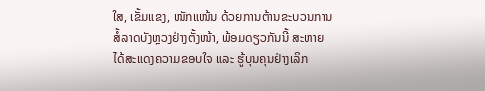ໃສ, ເຂັ້ມແຂງ, ໜັກແໜ້ນ ດ້ວຍການຕ້ານຂະບວນການສໍ້ລາດບັງຫຼວງຢ່າງຕັ້ງໜ້າ, ພ້ອມດຽວກັນນີ້ ສະຫາຍ ໄດ້ສະແດງຄວາມຂອບໃຈ ແລະ ຮູ້ບຸນຄຸນຢ່າງເລິກ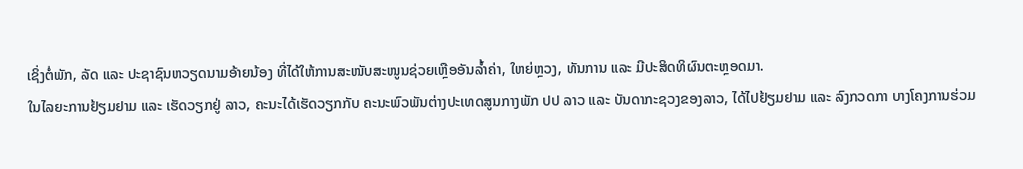ເຊິ່ງຕໍ່ພັກ, ລັດ ແລະ ປະຊາຊົນຫວຽດນາມອ້າຍນ້ອງ ທີ່ໄດ້ໃຫ້ການສະໜັບສະໜູນຊ່ວຍເຫຼືອອັນລໍ້າຄ່າ, ໃຫຍ່ຫຼວງ, ທັນການ ແລະ ມີປະສິດທິຜົນຕະຫຼອດມາ.
ໃນໄລຍະການຢ້ຽມຢາມ ແລະ ເຮັດວຽກຢູ່ ລາວ, ຄະນະໄດ້ເຮັດວຽກກັບ ຄະນະພົວພັນຕ່າງປະເທດສູນກາງພັກ ປປ ລາວ ແລະ ບັນດາກະຊວງຂອງລາວ, ໄດ້ໄປຢ້ຽມຢາມ ແລະ ລົງກວດກາ ບາງໂຄງການຮ່ວມ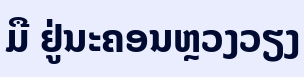ມື ຢູ່ນະຄອນຫຼວງວຽງ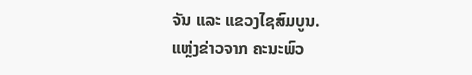ຈັນ ແລະ ແຂວງໄຊສົມບູນ.
ແຫຼ່ງຂ່າວຈາກ ຄະນະພົວ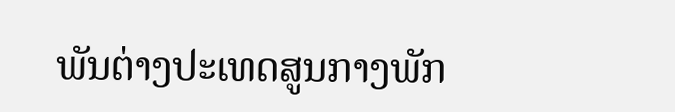ພັນຕ່າງປະເທດສູນກາງພັກ